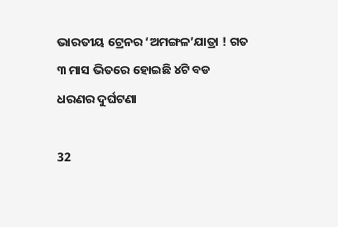ଭାରତୀୟ ଟ୍ରେନର ‘ଅମଙ୍ଗଳ’ଯାତ୍ରା ! ଗତ ୩ ମାସ ଭିତରେ ହୋଇଛି ୪ଟି ବଡ ଧରଣର ଦୁର୍ଘଟଣା

32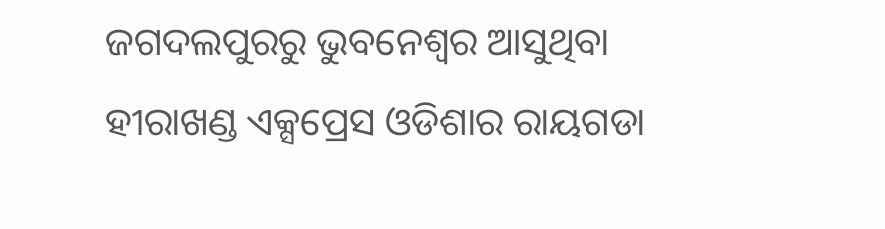ଜଗଦଲପୁରରୁ ଭୁବନେଶ୍ୱର ଆସୁଥିବା ହୀରାଖଣ୍ଡ ଏକ୍ସପ୍ରେସ ଓଡିଶାର ରାୟଗଡା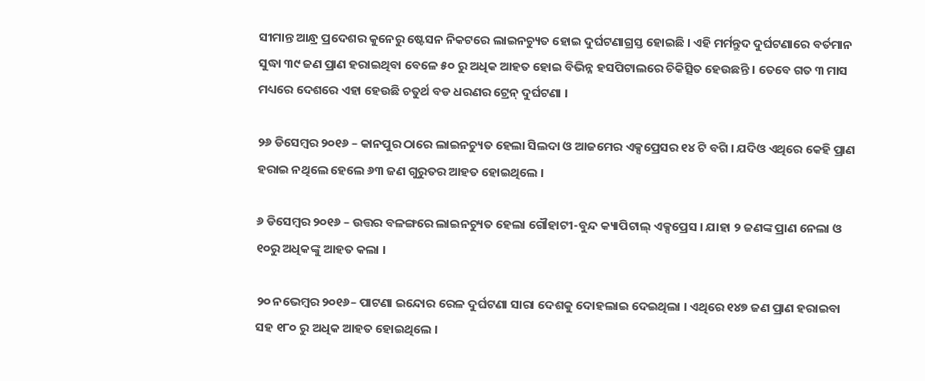ସୀମାନ୍ତ ଆନ୍ଧ୍ର ପ୍ରଦେଶର କୁନେରୁ ଷ୍ଟେସନ ନିକଟରେ ଲାଇନଚ୍ୟୁତ ହୋଇ ଦୁର୍ଘଟଣାଗ୍ରସ୍ତ ହୋଇଛି । ଏହି ମର୍ମନ୍ତୁଦ ଦୁର୍ଘଟଣାରେ ବର୍ତମାନ ସୁଦ୍ଧା ୩୯ ଜଣ ପ୍ରାଣ ହରାଇଥିବା ବେଳେ ୫୦ ରୁ ଅଧିକ ଆହତ ହୋଇ ବିଭିନ୍ନ ହସପିଟାଲରେ ଚିକିତ୍ସିତ ହେଉଛନ୍ତି । ତେବେ ଗତ ୩ ମାସ ମଧ୍ୟରେ ଦେଶରେ ଏହା ହେଉଛି ଚତୁର୍ଥ ବଡ ଧରଣର ଟ୍ରେନ୍ ଦୁର୍ଘଟଣା ।

୨୬ ଡିସେମ୍ବର ୨୦୧୬ – କାନପୁର ଠାରେ ଲାଇନଚ୍ୟୁତ ହେଲା ସିଲଦା ଓ ଆଜମେର ଏକ୍ସପ୍ରେସର ୧୪ ଟି ବଗି । ଯଦିଓ ଏଥିରେ କେହି ପ୍ରାଣ ହରାଇ ନଥିଲେ ହେଲେ ୬୩ ଜଣ ଗୁରୁତର ଆହତ ହୋଇଥିଲେ ।

୬ ଡିସେମ୍ବର ୨୦୧୬ – ଉତ୍ତର ବଳଙ୍ଗରେ ଲାଇନଚ୍ୟୁତ ହେଲା ଗୌହାଟୀ-ବୁନ୍ଦ କ୍ୟାପିଟାଲ୍ ଏକ୍ସପ୍ରେସ । ଯାହା ୨ ଜଣଙ୍କ ପ୍ରାଣ ନେଲା ଓ ୧୦ରୁ ଅଧିକଙ୍କୁ ଆହତ କଲା ।

୨୦ ନଭେମ୍ବର ୨୦୧୬– ପାଟଣା ଇନ୍ଦୋର ରେଳ ଦୁର୍ଘଟଣା ସାରା ଦେଶକୁ ଦୋହଲାଇ ଦେଇଥିଲା । ଏଥିରେ ୧୪୭ ଜଣ ପ୍ରାଣ ହରାଇବା ସହ ୧୮୦ ରୁ ଅଧିକ ଆହତ ହୋଇଥିଲେ ।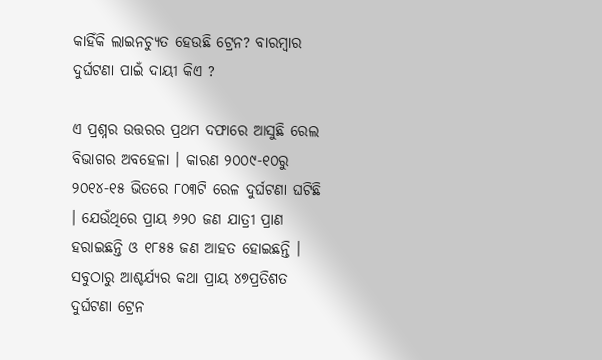କାହିଁକି ଲାଇନଚ୍ୟୁତ ହେଉଛି ଟ୍ରେନ? ବାରମ୍ବାର ଦୁର୍ଘଟଣା ପାଇଁ ଦାୟୀ କିଏ ?

ଏ ପ୍ରଶ୍ନର ଉତ୍ତରର ପ୍ରଥମ ଦଫାରେ ଆସୁଛି ରେଲ ବିଭାଗର ଅବହେଳା । କାରଣ ୨୦୦୯-୧୦ରୁ ୨୦୧୪-୧୫ ଭିତରେ ୮୦୩ଟି ରେଳ ଦୁର୍ଘଟଣା ଘଟିଛି । ଯେଉଁଥିରେ ପ୍ରାୟ ୬୨୦ ଜଣ ଯାତ୍ରୀ ପ୍ରାଣ ହରାଇଛନ୍ତି ଓ ୧୮୫୫ ଜଣ ଆହତ ହୋଇଛନ୍ତି । ସବୁଠାରୁ ଆଶ୍ଚର୍ଯ୍ୟର କଥା ପ୍ରାୟ ୪୭ପ୍ରତିଶତ ଦୁର୍ଘଟଣା ଟ୍ରେନ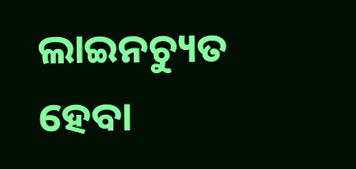ଲାଇନଚ୍ୟୁତ ହେବା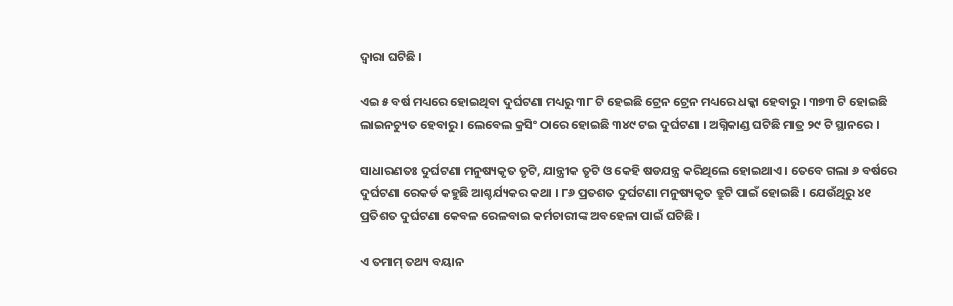ଦ୍ୱାରା ଘଟିଛି ।

ଏଇ ୫ ବର୍ଷ ମଧ୍ୟରେ ହୋଇଥିବା ଦୁର୍ଘଟଣା ମଧ୍ୟରୁ ୩୮ ଟି ହେଇଛି ଟ୍ରେନ ଟ୍ରେନ ମଧ୍ୟରେ ଧକ୍କା ହେବାରୁ । ୩୭୩ ଟି ହୋଇଛି ଲାଇନଚ୍ୟୁତ ହେବାରୁ । ଲେବେଲ କ୍ରସିଂ ଠାରେ ହୋଇଛି ୩୪୯ ଟଇ ଦୁର୍ଘଟଣା । ଅଗ୍ନିକାଣ୍ଡ ଘଟିଛି ମାତ୍ର ୨୯ ଟି ସ୍ଥାନରେ ।

ସାଧାରଣତଃ ଦୁର୍ଘଟଣା ମନୁଷ୍ୟକୃତ ତୃଟି, ଯାନ୍ତ୍ରୀକ ତୃଟି ଓ କେହି ଷଡଯନ୍ତ୍ର କରିଥିଲେ ହୋଇଥାଏ । ତେବେ ଗଲା ୬ ବର୍ଷରେ ଦୁର୍ଘଟଣା ରେକର୍ଡ କହୁଛି ଆଶ୍ଚର୍ଯ୍ୟକର କଥା । ୮୬ ପ୍ରତଶତ ଦୁର୍ଘଟଣା ମନୁଷ୍ୟକୃତ ତ୍ରୁଟି ପାଇଁ ହୋଇଛି । ଯେଉଁଥିରୁ ୪୧ ପ୍ରତିଶତ ଦୁର୍ଘଟଣା କେବଳ ରେଳବାଇ କର୍ମଚାରୀଙ୍କ ଅବହେଳା ପାଇଁ ଘଟିଛି ।

ଏ ତମାମ୍ ତଥ୍ୟ ବୟାନ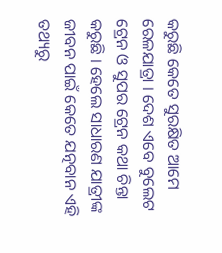କରୁଛି କେତେ ସୁରକ୍ଷିତ ଆମେ ରେଳଯାତ୍ରା । ଦେଶ ଏବେ ବୁଲେଟ ଟ୍ରେନ ଓ ସୁପର ଟ୍ରେନ କଥା ଚିନ୍ତା କରୁଛି । ହେଲେ ସାଧାରଣ ଯାତ୍ରୀଙ୍କ ଜୀବନ ପାଇଁ କେତେ ଯତ୍ନବାନ ଏହି ତଥ୍ୟରୁ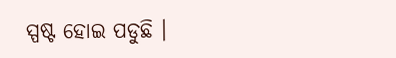ସ୍ପଷ୍ଟ ହୋଇ ପଡୁଛି ।